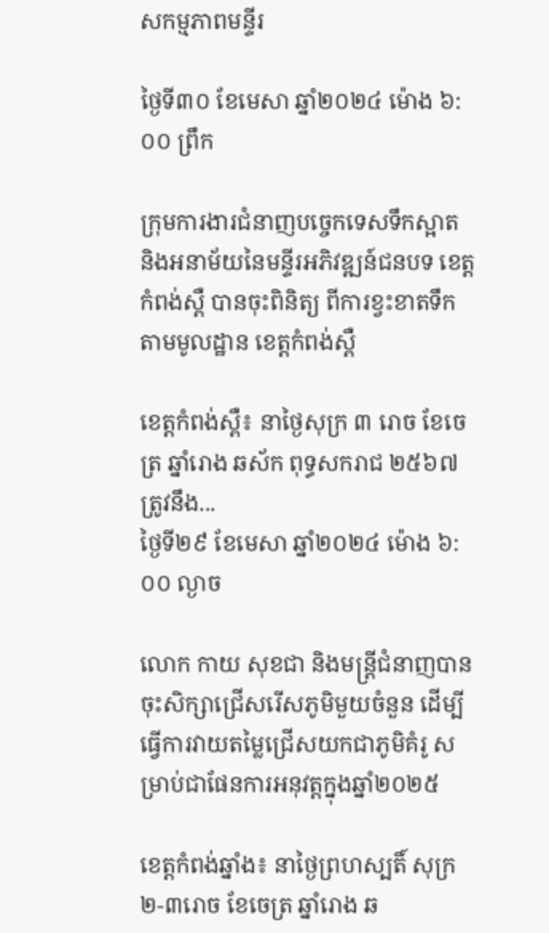សកម្មភាពមន្ទីរ

ថ្ងៃទី៣០ ខែមេសា ឆ្នាំ២០២៤ ម៉ោង ៦:០០ ព្រឹក

ក្រុមការងារជំនាញបច្ចេកទេសទឹកស្អាត និងអនាម័យនៃមន្ទីរអភិវឌ្ឍន៍ជនបទ ខេត្តកំពង់ស្ពឺ បានចុះពិនិត្យ ពីការខ្វះខាតទឹក តាមមូលដ្ឋាន ខេត្តកំពង់ស្ពឺ

ខេត្តកំពង់ស្ពឺ៖ នាថ្ងៃសុក្រ ៣ រោច ខែចេត្រ ឆ្នាំរោង ឆស័ក ពុទ្ធសករាជ ២៥៦៧ ត្រូវនឹង...
ថ្ងៃទី២៩ ខែមេសា ឆ្នាំ២០២៤ ម៉ោង ៦:០០ ល្ងាច

លោក កាយ សុខជា និងមន្ត្រីជំនាញបានចុះសិក្សាជ្រើសរើសភូមិមួយចំនួន ដើម្បីធ្វើការវាយតម្លៃជ្រើសយកជាភូមិគំរូ សម្រាប់ជាផែនការអនុវត្តក្នុងឆ្នាំ២០២៥

ខេត្តកំពង់ឆ្នាំង៖ នាថ្ងៃព្រហស្បតិ៍ សុក្រ ២-៣រោច ខែចេត្រ ឆ្នាំរោង ឆ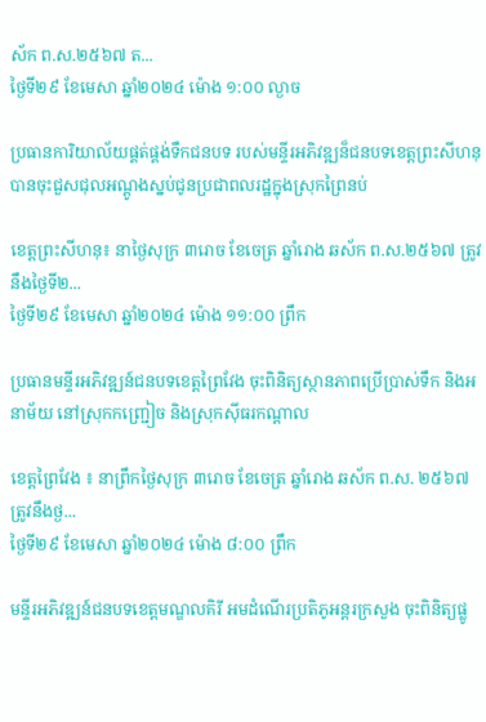ស័ក ព.ស.២៥៦៧ ត...
ថ្ងៃទី២៩ ខែមេសា ឆ្នាំ២០២៤ ម៉ោង ១:០០ ល្ងាច

ប្រធានការិយាល័យផ្គត់ផ្គង់ទឹកជនបទ របស់មន្ទីរអភិវឌ្ឍន៏ជនបទខេត្តព្រះសីហនុ បានចុះជួសជុលអណ្តូងស្នប់ជូនប្រជាពលរដ្ឋក្នុងស្រុកព្រៃនប់

ខេត្តព្រះសីហនុ៖ នាថ្ងៃសុក្រ ៣រោច ខែចេត្រ ឆ្នាំរោង ឆស័ក ព.ស.២៥៦៧ ត្រូវនឹងថ្ងៃទី២...
ថ្ងៃទី២៩ ខែមេសា ឆ្នាំ២០២៤ ម៉ោង ១១:០០ ព្រឹក

ប្រធានមន្ទីរអភិវឌ្ឍន៍ជនបទខេត្តព្រៃវែង ចុះពិនិត្យស្ថានភាពប្រើប្រាស់ទឹក និងអនាម័យ នៅស្រុកកញ្រ្ជៀច និងស្រុកស៊ីធរកណ្តាល

ខេត្តព្រៃវែង ៖ នាព្រឹកថ្ងៃសុក្រ ៣រោច ខែចេត្រ ឆ្នាំរោង ឆស័ក ព.ស. ២៥៦៧ ត្រូវនឹងថ្ង...
ថ្ងៃទី២៩ ខែមេសា ឆ្នាំ២០២៤ ម៉ោង ៨:០០ ព្រឹក

មន្ទីរអភិវឌ្ឍន៍ជនបទខេត្តមណ្ឌលគិរី អមដំណើរប្រតិភូអន្តរក្រសួង ចុះពិនិត្យផ្លូ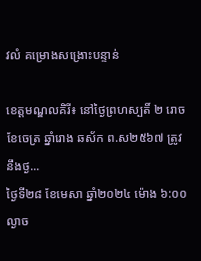វលំ គម្រោងសង្រោះបន្ទាន់

ខេត្តមណ្ឌលគិរី៖ នៅថ្ងៃព្រហស្បតិ៍ ២ រោច ខែចេត្រ ឆ្នាំរោង ឆស័ក ព.ស២៥៦៧ ត្រូវនឹងថ្ង...
ថ្ងៃទី២៨ ខែមេសា ឆ្នាំ២០២៤ ម៉ោង ៦:០០ ល្ងាច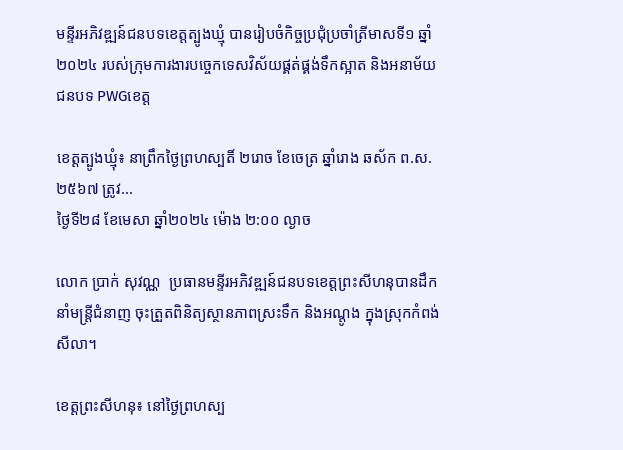មន្ទីរអភិវឌ្ឍន៍ជនបទខេត្តត្បូងឃ្មុំ បានរៀបចំកិច្ចប្រជុំប្រចាំត្រីមាសទី១ ឆ្នាំ២០២៤ របស់ក្រុមការងារបច្ចេកទេសវិស័យផ្គត់ផ្គង់ទឹកស្អាត និងអនាម័យជនបទ PWGខេត្ត

ខេត្តត្បូងឃ្មុំ៖ នាព្រឹកថ្ងៃព្រហស្បតិ៍ ២រោច ខែចេត្រ ឆ្នាំរោង ឆស័ក ព.ស.២៥៦៧ ត្រូវ...
ថ្ងៃទី២៨ ខែមេសា ឆ្នាំ២០២៤ ម៉ោង ២:០០ ល្ងាច

លោក ប្រាក់ សុវណ្ណ  ប្រធានមន្ទីរអភិវឌ្ឍន៍ជនបទខេត្តព្រះសីហនុបានដឹកនាំមន្ដ្រីជំនាញ ចុះត្រួតពិនិត្យស្ថានភាពស្រះទឹក និងអណ្តូង ក្នុងស្រុកកំពង់សីលា។

ខេត្តព្រះសីហនុ៖ នៅថ្ងៃព្រហស្ប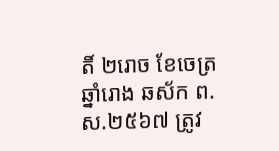តិ៍ ២រោច ខែចេត្រ ឆ្នាំរោង ឆស័ក ព.ស.២៥៦៧ ត្រូវ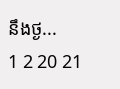នឹងថ្ង...
1 2 20 21